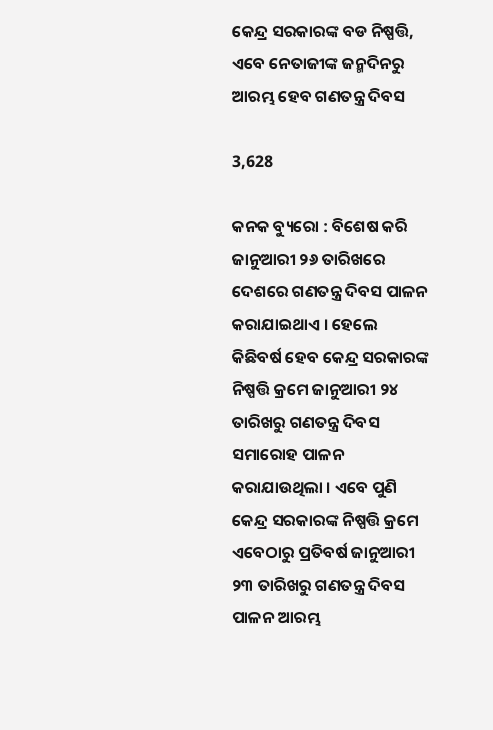କେନ୍ଦ୍ର ସରକାରଙ୍କ ବଡ ନିଷ୍ପତ୍ତି, ଏବେ ନେତାଜୀଙ୍କ ଜନ୍ମଦିନରୁ ଆରମ୍ଭ ହେବ ଗଣତନ୍ତ୍ର ଦିବସ

3,628

କନକ ବ୍ୟୁରୋ : ବିଶେଷ କରି ଜାନୁଆରୀ ୨୬ ତାରିଖରେ ଦେଶରେ ଗଣତନ୍ତ୍ର ଦିବସ ପାଳନ କରାଯାଇଥାଏ । ହେଲେ କିଛିବର୍ଷ ହେବ କେନ୍ଦ୍ର ସରକାରଙ୍କ ନିଷ୍ପତ୍ତି କ୍ରମେ ଜାନୁଆରୀ ୨୪ ତାରିଖରୁ ଗଣତନ୍ତ୍ର ଦିବସ ସମାରୋହ ପାଳନ କରାଯାଉଥିଲା । ଏବେ ପୁଣି କେନ୍ଦ୍ର ସରକାରଙ୍କ ନିଷ୍ପତ୍ତି କ୍ରମେ ଏବେଠାରୁ ପ୍ରତିବର୍ଷ ଜାନୁଆରୀ ୨୩ ତାରିଖରୁ ଗଣତନ୍ତ୍ର ଦିବସ ପାଳନ ଆରମ୍ଭ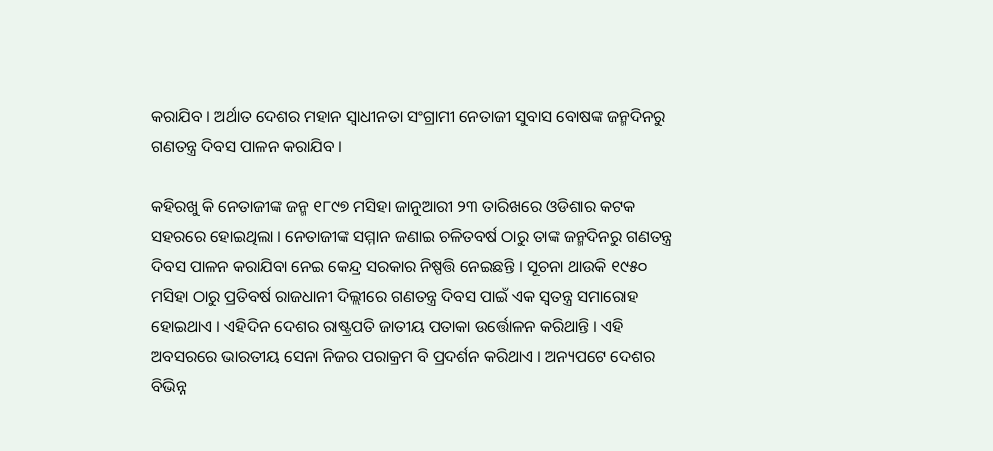କରାଯିବ । ଅର୍ଥାତ ଦେଶର ମହାନ ସ୍ୱାଧୀନତା ସଂଗ୍ରାମୀ ନେତାଜୀ ସୁବାସ ବୋଷଙ୍କ ଜନ୍ମଦିନରୁ ଗଣତନ୍ତ୍ର ଦିବସ ପାଳନ କରାଯିବ ।

କହିରଖୁ କି ନେତାଜୀଙ୍କ ଜନ୍ମ ୧୮୯୭ ମସିହା ଜାନୁଆରୀ ୨୩ ତାରିଖରେ ଓଡିଶାର କଟକ ସହରରେ ହୋଇଥିଲା । ନେତାଜୀଙ୍କ ସମ୍ମାନ ଜଣାଇ ଚଳିତବର୍ଷ ଠାରୁ ତାଙ୍କ ଜନ୍ମଦିନରୁ ଗଣତନ୍ତ୍ର ଦିବସ ପାଳନ କରାଯିବା ନେଇ କେନ୍ଦ୍ର ସରକାର ନିଷ୍ପତ୍ତି ନେଇଛନ୍ତି । ସୂଚନା ଥାଉକି ୧୯୫୦ ମସିହା ଠାରୁ ପ୍ରତିବର୍ଷ ରାଜଧାନୀ ଦିଲ୍ଲୀରେ ଗଣତନ୍ତ୍ର ଦିବସ ପାଇଁ ଏକ ସ୍ୱତନ୍ତ୍ର ସମାରୋହ ହୋଇଥାଏ । ଏହିଦିନ ଦେଶର ରାଷ୍ଟ୍ରପତି ଜାତୀୟ ପତାକା ଉର୍ତ୍ତୋଳନ କରିଥାନ୍ତି । ଏହି ଅବସରରେ ଭାରତୀୟ ସେନା ନିଜର ପରାକ୍ରମ ବି ପ୍ରଦର୍ଶନ କରିଥାଏ । ଅନ୍ୟପଟେ ଦେଶର ବିଭିନ୍ନ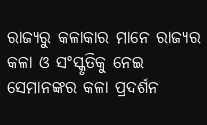ରାଜ୍ୟରୁ କଳାକାର ମାନେ ରାଜ୍ୟର କଳା ଓ ସଂସ୍କୃତିକୁ ନେଇ ସେମାନଙ୍କର କଳା ପ୍ରଦର୍ଶନ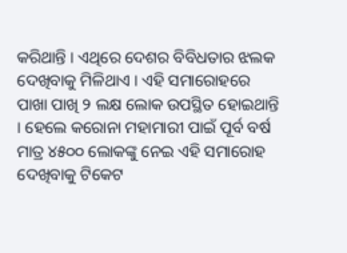କରିଥାନ୍ତି । ଏଥିରେ ଦେଶର ବିବିଧତାର ଝଲକ ଦେଖିବାକୁ ମିଳିଥାଏ । ଏହି ସମାରୋହରେ ପାଖା ପାଖି ୨ ଲକ୍ଷ ଲୋକ ଉପସ୍ଥିତ ହୋଇଥାନ୍ତି । ହେଲେ କରୋନା ମହାମାରୀ ପାଇଁ ପୂର୍ବ ବର୍ଷ ମାତ୍ର ୪୫୦୦ ଲୋକଙ୍କୁ ନେଇ ଏହି ସମାରୋହ ଦେଖିବାକୁ ଟିକେଟ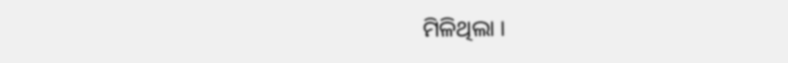ମିଳିଥିଲା ।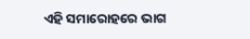ଏହି ସମାରୋହରେ ଭାଗ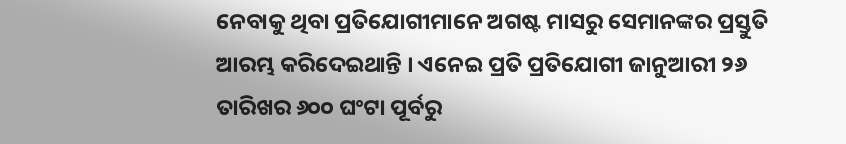ନେବାକୁ ଥିବା ପ୍ରତିଯୋଗୀମାନେ ଅଗଷ୍ଟ ମାସରୁ ସେମାନଙ୍କର ପ୍ରସ୍ତୁତି ଆରମ୍ଭ କରିଦେଇଥାନ୍ତି । ଏନେଇ ପ୍ରତି ପ୍ରତିଯୋଗୀ ଜାନୁଆରୀ ୨୬ ତାରିଖର ୬୦୦ ଘଂଟା ପୂର୍ବରୁ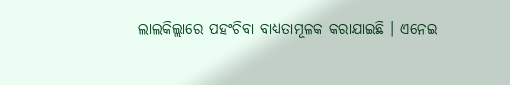ଲାଲକିଲ୍ଲାରେ ପହଂଚିବା ବାଧ୍ୟତାମୂଳକ କରାଯାଇଛି । ଏନେଇ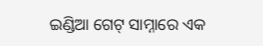ଇଣ୍ଡିଆ ଗେଟ୍ ସାମ୍ନାରେ ଏକ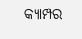କ୍ୟାମ୍ପର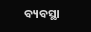ବ୍ୟବସ୍ଥା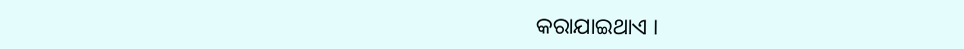କରାଯାଇଥାଏ ।